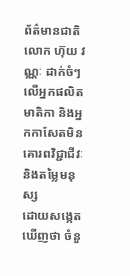ព័ត៌មានជាតិ
លោក ហ៊ុយ វណ្ណៈ ដាក់ចំៗលើអ្នកផលិតមាតិកា និងអ្នកកាសែតមិនគោរពវិជ្ជាជីវៈនិងតម្លៃមនុស្ស
ដោយសង្កេតឃើញថា ចំនួ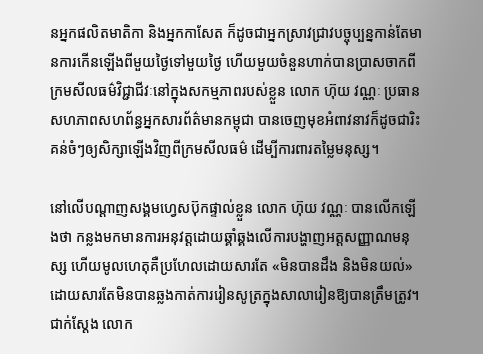នអ្នកផលិតមាតិកា និងអ្នកកាសែត ក៏ដូចជាអ្នកស្រាវជ្រាវបច្ចុប្បន្នកាន់តែមានការកើនឡើងពីមួយថ្ងៃទៅមួយថ្ងៃ ហើយមួយចំនួនហាក់បានប្រាសចាកពីក្រមសីលធម៌វិជ្ជាជីវៈនៅក្នុងសកម្មភាពរបស់ខ្លួន លោក ហ៊ុយ វណ្ណៈ ប្រធានសហភាពសហព័ន្ធអ្នកសារព័ត៌មានកម្ពុជា បានចេញមុខអំពាវនាវក៏ដូចជារិះគន់ចំៗឲ្យសិក្សាឡើងវិញពីក្រមសីលធម៌ ដើម្បីការពារតម្លៃមនុស្ស។

នៅលើបណ្ដាញសង្គមហ្វេសប៊ុកផ្ទាល់ខ្លួន លោក ហ៊ុយ វណ្ណៈ បានលើកឡើងថា កន្លងមកមានការអនុវត្តដោយឆ្គាំឆ្គងលើការបង្ហាញអត្តសញ្ញាណមនុស្ស ហើយមូលហេតុគឺប្រហែលដោយសារតែ «មិនបានដឹង និងមិនយល់» ដោយសារតែមិនបានឆ្លងកាត់ការរៀនសូត្រក្នុងសាលារៀនឱ្យបានត្រឹមត្រូវ។
ជាក់ស្ដែង លោក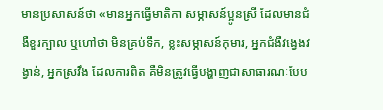មានប្រសាសន៍ថា «មានអ្នកធ្វើមាតិកា សម្ភាសន៍ប្អូនស្រី ដែលមានជំងឺខួរក្បាល ឬហៅថា មិនគ្រប់ទឹក, ខ្លះសម្ភាសន៍កុមារ, អ្នកជំងឺវង្វេងវង្វាន់, អ្នកស្រវឹង ដែលការពិត គឺមិនត្រូវធ្វើបង្ហាញជាសាធារណៈបែប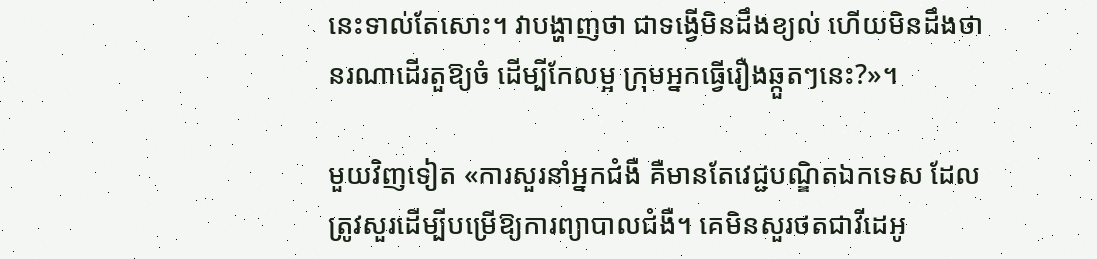នេះទាល់តែសោះ។ វាបង្ហាញថា ជាទង្វើមិនដឹងខ្យល់ ហើយមិនដឹងថា នរណាដើរតួឱ្យចំ ដើម្បីកែលម្អ ក្រុមអ្នកធ្វើរឿងឆ្កួតៗនេះ?»។

មួយវិញទៀត «ការសួរនាំអ្នកជំងឺ គឺមានតែវេជ្ជបណ្ឌិតឯកទេស ដែលត្រូវសួរដើម្បីបម្រើឱ្យការព្យាបាលជំងឺ។ គេមិនសួរថតជាវីដេអូ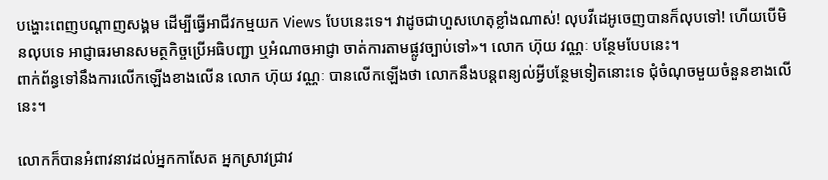បង្ហោះពេញបណ្ដាញសង្គម ដើម្បីធ្វើអាជីវកម្មយក Views បែបនេះទេ។ វាដូចជាហួសហេតុខ្លាំងណាស់! លុបវីដេអូចេញបានក៏លុបទៅ! ហើយបើមិនលុបទេ អាជ្ញាធរមានសមត្ថកិច្ចប្រើអធិបញ្ជា ឬអំណាចអាជ្ញា ចាត់ការតាមផ្លូវច្បាប់ទៅ»។ លោក ហ៊ុយ វណ្ណៈ បន្ថែមបែបនេះ។
ពាក់ព័ន្ធទៅនឹងការលើកឡើងខាងលើន លោក ហ៊ុយ វណ្ណៈ បានលើកឡើងថា លោកនឹងបន្តពន្យល់អ្វីបន្ថែមទៀតនោះទេ ជុំចំណុចមួយចំនួនខាងលើនេះ។

លោកក៏បានអំពាវនាវដល់អ្នកកាសែត អ្នកស្រាវជ្រាវ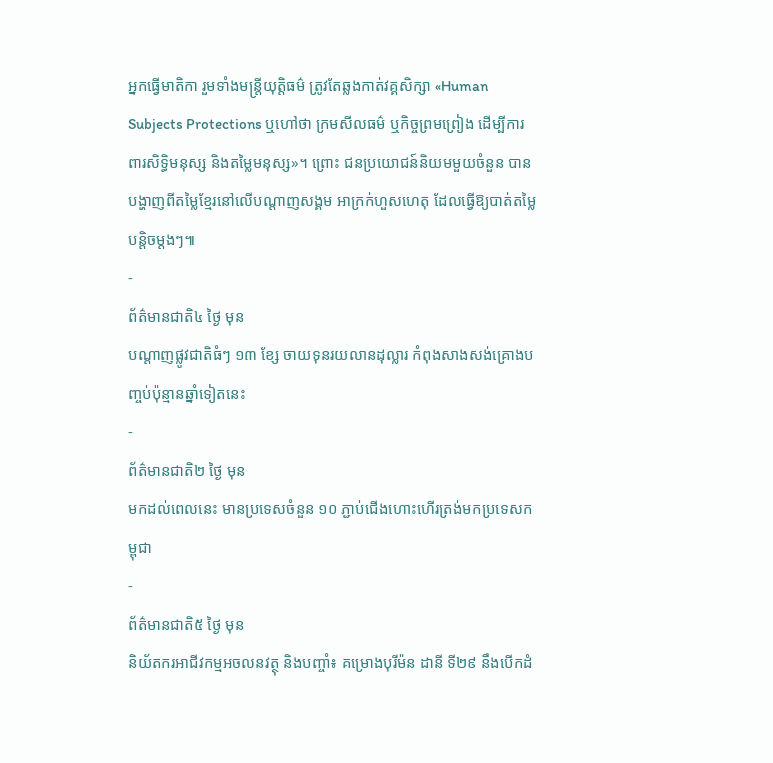អ្នកធ្វើមាតិកា រួមទាំងមន្ត្រីយុត្តិធម៌ ត្រូវតែឆ្លងកាត់វគ្គសិក្សា «Human Subjects Protections ឬហៅថា ក្រមសីលធម៌ ឬកិច្ចព្រមព្រៀង ដើម្បីការពារសិទ្ធិមនុស្ស និងតម្លៃមនុស្ស»។ ព្រោះ ជនប្រយោជន៍និយមមួយចំនួន បានបង្ហាញពីតម្លៃខ្មែរនៅលើបណ្ដាញសង្គម អាក្រក់ហួសហេតុ ដែលធ្វើឱ្យបាត់តម្លៃបន្តិចម្ដងៗ៕
-
ព័ត៌មានជាតិ៤ ថ្ងៃ មុន
បណ្តាញផ្លូវជាតិធំៗ ១៣ ខ្សែ ចាយទុនរយលានដុល្លារ កំពុងសាងសង់គ្រោងបញ្ចប់ប៉ុន្មានឆ្នាំទៀតនេះ
-
ព័ត៌មានជាតិ២ ថ្ងៃ មុន
មកដល់ពេលនេះ មានប្រទេសចំនួន ១០ ភ្ជាប់ជើងហោះហើរត្រង់មកប្រទេសកម្ពុជា
-
ព័ត៌មានជាតិ៥ ថ្ងៃ មុន
និយ័តករអាជីវកម្មអចលនវត្ថុ និងបញ្ចាំ៖ គម្រោងបុរីម៉ន ដានី ទី២៩ នឹងបើកដំ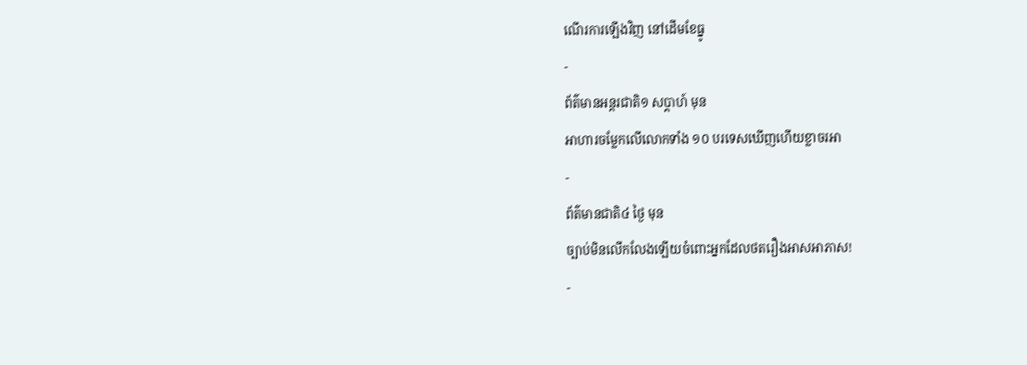ណើរការឡើងវិញ នៅដើមខែធ្នូ
-
ព័ត៌មានអន្ដរជាតិ១ សប្តាហ៍ មុន
អាហារចម្លែកលើលោកទាំង ១០ បរទេសឃើញហើយខ្លាចរអា
-
ព័ត៌មានជាតិ៤ ថ្ងៃ មុន
ច្បាប់មិនលើកលែងឡើយចំពោះអ្នកដែលថតរឿងអាសអាភាស!
-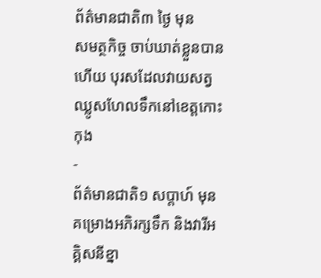ព័ត៌មានជាតិ៣ ថ្ងៃ មុន
សមត្ថកិច្ច ចាប់ឃាត់ខ្លួនបានហើយ បុរសដែលវាយសត្វឈ្លូសហែលទឹកនៅខេត្តកោះកុង
-
ព័ត៌មានជាតិ១ សប្តាហ៍ មុន
គម្រោងអភិរក្សទឹក និងវារីអគ្គិសនីខ្នា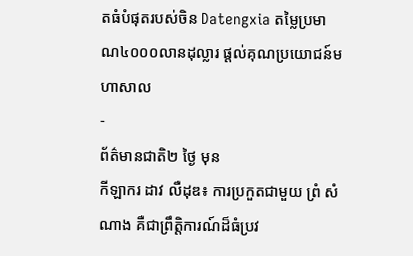តធំបំផុតរបស់ចិន Datengxia តម្លៃប្រមាណ៤០០០លានដុល្លារ ផ្តល់គុណប្រយោជន៍មហាសាល
-
ព័ត៌មានជាតិ២ ថ្ងៃ មុន
កីឡាករ ដាវ លឺដុឌ៖ ការប្រកួតជាមួយ ព្រំ សំណាង គឺជាព្រឹត្តិការណ៍ដ៏ធំប្រវ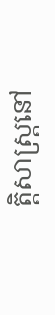ត្តិសាស្ត្រនៅ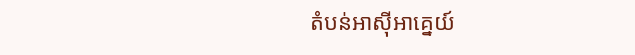តំបន់អាស៊ីអាគ្នេយ៍